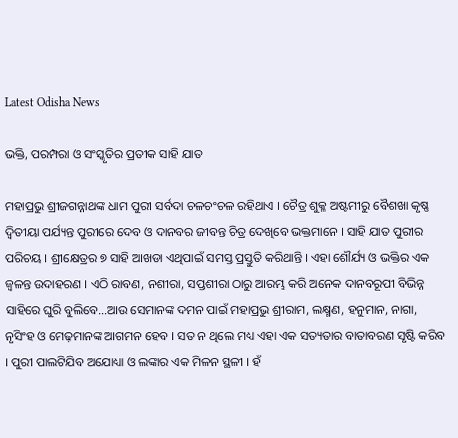Latest Odisha News

ଭକ୍ତି, ପରମ୍ପରା ଓ ସଂସ୍କୃତିର ପ୍ରତୀକ ସାହି ଯାତ

ମହାପ୍ରଭୁ ଶ୍ରୀଜଗନ୍ନାଥଙ୍କ ଧାମ ପୁରୀ ସର୍ବଦା ଚଳଚଂଚଳ ରହିଥାଏ । ଚୈତ୍ର ଶୁକ୍ଳ ଅଷ୍ଟମୀରୁ ବୈଶଖା କୃଷ୍ଣ ଦ୍ୱିତୀୟା ପର୍ଯ୍ୟନ୍ତ ପୁରୀରେ ଦେବ ଓ ଦାନବର ଜୀବନ୍ତ ଚିତ୍ର ଦେଖିବେ ଭକ୍ତମାନେ । ସାହି ଯାତ ପୁରୀର ପରିଚୟ । ଶ୍ରୀକ୍ଷେତ୍ରର ୭ ସାହି ଆଖଡା ଏଥିପାଇଁ ସମସ୍ତ ପ୍ରସ୍ତୁତି କରିଥାନ୍ତି । ଏହା ଶୌର୍ଯ୍ୟ ଓ ଭକ୍ତିର ଏକ ଜ୍ୱଳନ୍ତ ଉଦାହରଣ । ଏଠି ରାବଣ, ନଶୀରା, ସପ୍ତଶୀରା ଠାରୁ ଆରମ୍ଭ କରି ଅନେକ ଦାନବରୂପୀ ବିଭିନ୍ନ ସାହିରେ ଘୁରି ବୁଲିବେ…ଆଉ ସେମାନଙ୍କ ଦମନ ପାଇଁ ମହାପ୍ରଭୁ ଶ୍ରୀରାମ, ଲକ୍ଷ୍ମଣ, ହନୁମାନ, ନାଗା, ନୃସିଂହ ଓ ମେଢ଼ମାନଙ୍କ ଆଗମନ ହେବ । ସତ ନ ଥିଲେ ମଧ୍ୟ ଏହା ଏକ ସତ୍ୟତାର ବାତାବରଣ ସୃଷ୍ଟି କରିବ । ପୁରୀ ପାଲଟିଯିବ ଅଯୋଧ୍ୟା ଓ ଲଙ୍କାର ଏକ ମିଳନ ସ୍ଥଳୀ । ହଁ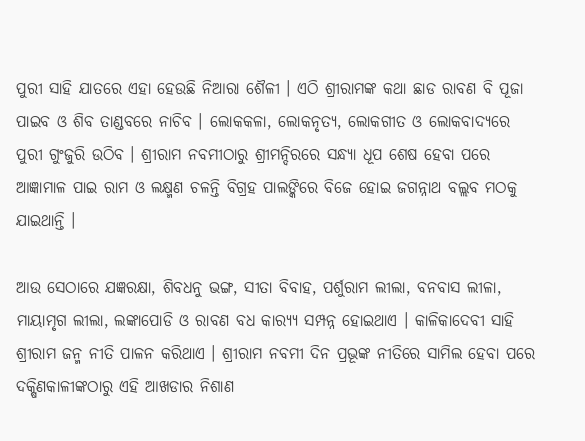ପୁରୀ ସାହି ଯାତରେ ଏହା ହେଉଛି ନିଆରା ଶୈଳୀ । ଏଠି ଶ୍ରୀରାମଙ୍କ କଥା ଛାଡ ରାବଣ ବି ପୂଜା ପାଇବ ଓ ଶିବ ତାଣ୍ଡବରେ ନାଚିବ । ଲୋକକଳା, ଲୋକନୃତ୍ୟ, ଲୋକଗୀତ ଓ ଲୋକବାଦ୍ୟରେ ପୁରୀ ଗୁଂଜୁରି ଉଠିବ । ଶ୍ରୀରାମ ନବମୀଠାରୁ ଶ୍ରୀମନ୍ଦିରରେ ସନ୍ଧ୍ୟା ଧୂପ ଶେଷ ହେବା ପରେ ଆଜ୍ଞାମାଳ ପାଇ ରାମ ଓ ଲକ୍ଷ୍ମଣ ଚଳନ୍ତି ବିଗ୍ରହ ପାଲଙ୍କିରେ ବିଜେ ହୋଇ ଜଗନ୍ନାଥ ବଲ୍ଲବ ମଠକୁ ଯାଇଥାନ୍ତି ।

ଆଉ ସେଠାରେ ଯଜ୍ଞରକ୍ଷା, ଶିବଧନୁ ଭଙ୍ଗ, ସୀତା ବିବାହ, ପର୍ଶୁରାମ ଲୀଲା, ବନବାସ ଲୀଳା, ମାୟାମୃଗ ଲୀଲା, ଲଙ୍କାପୋଡି ଓ ରାବଣ ବଧ କାର‌୍ୟ୍ୟ ସମ୍ପନ୍ନ ହୋଇଥାଏ । କାଳିକାଦେବୀ ସାହି ଶ୍ରୀରାମ ଜନ୍ମ ନୀତି ପାଳନ କରିଥାଏ । ଶ୍ରୀରାମ ନବମୀ ଦିନ ପ୍ରଭୂଙ୍କ ନୀତିରେ ସାମିଲ ହେବା ପରେ ଦକ୍ଷିଣକାଳୀଙ୍କଠାରୁ ଏହି ଆଖଡାର ନିଶାଣ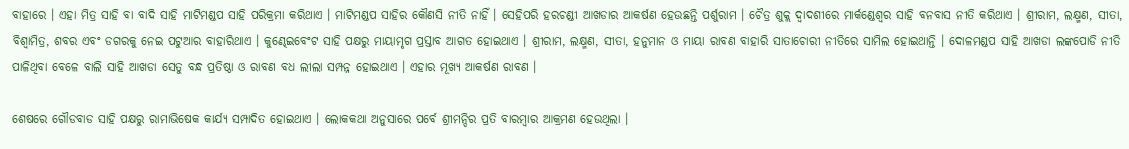ବାହାରେ । ଏହା ମିତ୍ର ସାହି ବା ବାଦି ସାହି ମାଟିମଣ୍ଡପ ସାହି ପରିକ୍ରମା କରିଥାଏ । ମାଟିମଣ୍ଡପ ସାହିର କୌଣସି ନୀତି ନାହିଁ । ସେହିପରି ହରଚଣ୍ଡୀ ଆଖଡାର ଆକର୍ଷଣ ହେଉଛନ୍ତି ପର୍ଶୁରାମ । ଚୈତ୍ର ଶୁକ୍ଲ ଦ୍ୱାଦଶୀରେ ମାର୍କଣ୍ଡେଶ୍ୱର ସାହି ବନବାସ ନୀତି କରିଥାଏ । ଶ୍ରୀରାମ, ଲକ୍ଷ୍ମଣ, ସୀତା, ବିଶ୍ୱାମିତ୍ର, ଶବର ଏବଂ ଡଗରକୁ ନେଇ ପଟୁଆର ବାହାରିଥାଏ । କୁଣ୍ଢେଇବେଂଟ ସାହି ପକ୍ଷରୁ ମାୟାମୃଗ ପ୍ରସ୍ତାବ ଆଗତ ହୋଇଥାଏ । ଶ୍ରୀରାମ, ଲକ୍ଷ୍ମଣ, ସୀତା, ହନୁମାନ ଓ ମାୟା ରାବଣ ବାହାରି ସାତାଚୋରୀ ନୀତିରେ ସାମିଲ ହୋଇଥାନ୍ତି । ଦୋଳମଣ୍ଡପ ସାହି ଆଖଡା ଲଙ୍କପୋଡି ନୀତି ପାଳିଥିବା ବେଳେ ବାଲି ସାହି ଆଖଡା ସେତୁ ବନ୍ଧ ପ୍ରତିଷ୍ଠା ଓ ରାବଣ ବଧ ଲୀଲା ସମ୍ପନ୍ନ ହୋଇଥାଏ । ଏହାର ମୂଖ୍ୟ ଆକର୍ଷଣ ରାବଣ ।

ଶେଷରେ ଗୌଡବାଡ ସାହି ପକ୍ଷରୁ ରାମାଭିଷେକ କାର୍ଯ୍ୟ ସମ୍ପାଦିତ ହୋଇଥାଏ । ଲୋକକଥା ଅନୁସାରେ ପର୍ବେ ଶ୍ରୀମନ୍ଦିର ପ୍ରତି ବାରମ୍ବାର ଆକ୍ରମଣ ହେଉଥିଲା ।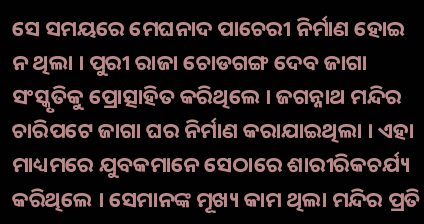ସେ ସମୟରେ ମେଘନାଦ ପାଚେରୀ ନିର୍ମାଣ ହୋଇ ନ ଥିଲା । ପୁରୀ ରାଜା ଚୋଡଗଙ୍ଗ ଦେବ ଜାଗା ସଂସ୍କୃତିକୁ ପ୍ରୋତ୍ସାହିତ କରିଥିଲେ । ଜଗନ୍ନାଥ ମନ୍ଦିର ଚାରିପଟେ ଜାଗା ଘର ନିର୍ମାଣ କରାଯାଇଥିଲା । ଏହା ମାଧ୍ୟମରେ ଯୁବକମାନେ ସେଠାରେ ଶାରୀରିକଚର୍ଯ୍ୟ କରିଥିଲେ । ସେମାନଙ୍କ ମୂଖ୍ୟ କାମ ଥିଲା ମନ୍ଦିର ପ୍ରତି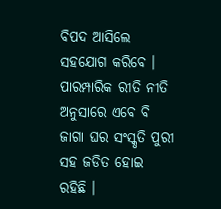ବିପଦ ଆସିଲେ ସହଯୋଗ କରିବେ । ପାରମ୍ପାରିକ ରୀତି ନୀତି ଅନୁସାରେ ଏବେ ବି ଜାଗା ଘର ସଂସ୍କୃତି ପୁରୀ ସହ ଜଡିତ ହୋଇ ରହିଛି ।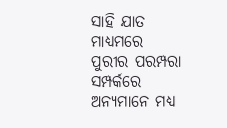ସାହି ଯାତ ମାଧ୍ୟମରେ ପୁରୀର ପରମ୍ପରା ସମ୍ପର୍କରେ ଅନ୍ୟମାନେ ମଧ୍ୟ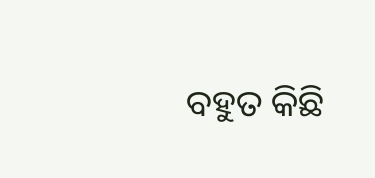ବହୁତ କିଛି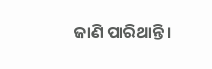ଜାଣି ପାରିଥାନ୍ତି ।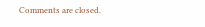Comments are closed.